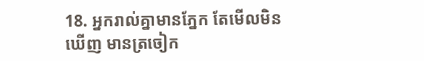18. អ្នករាល់គ្នាមានភ្នែក តែមើលមិនឃើញ មានត្រចៀក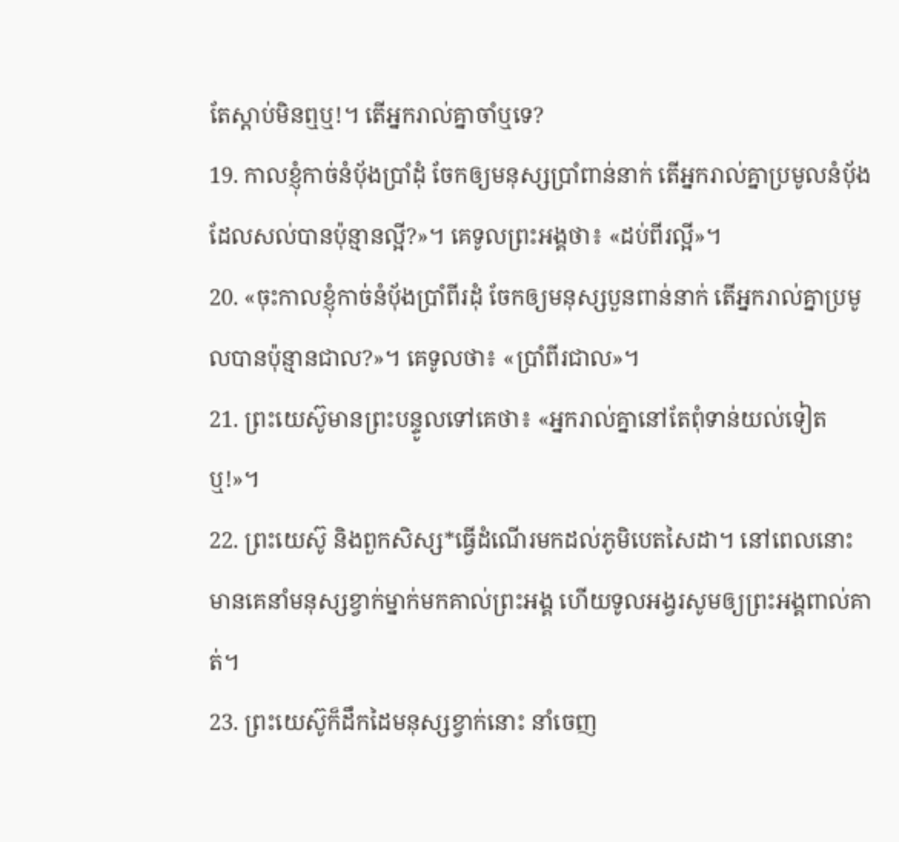តែស្ដាប់មិនឮឬ!។ តើអ្នករាល់គ្នាចាំឬទេ?
19. កាលខ្ញុំកាច់នំប៉័ងប្រាំដុំ ចែកឲ្យមនុស្សប្រាំពាន់នាក់ តើអ្នករាល់គ្នាប្រមូលនំប៉័ងដែលសល់បានប៉ុន្មានល្អី?»។ គេទូលព្រះអង្គថា៖ «ដប់ពីរល្អី»។
20. «ចុះកាលខ្ញុំកាច់នំប៉័ងប្រាំពីរដុំ ចែកឲ្យមនុស្សបួនពាន់នាក់ តើអ្នករាល់គ្នាប្រមូលបានប៉ុន្មានជាល?»។ គេទូលថា៖ «ប្រាំពីរជាល»។
21. ព្រះយេស៊ូមានព្រះបន្ទូលទៅគេថា៖ «អ្នករាល់គ្នានៅតែពុំទាន់យល់ទៀតឬ!»។
22. ព្រះយេស៊ូ និងពួកសិស្ស*ធ្វើដំណើរមកដល់ភូមិបេតសៃដា។ នៅពេលនោះ មានគេនាំមនុស្សខ្វាក់ម្នាក់មកគាល់ព្រះអង្គ ហើយទូលអង្វរសូមឲ្យព្រះអង្គពាល់គាត់។
23. ព្រះយេស៊ូក៏ដឹកដៃមនុស្សខ្វាក់នោះ នាំចេញ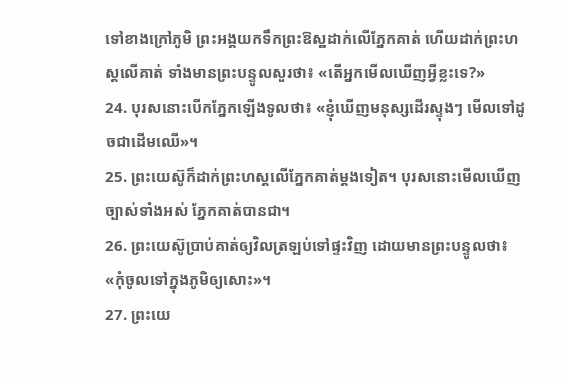ទៅខាងក្រៅភូមិ ព្រះអង្គយកទឹកព្រះឱស្ឋដាក់លើភ្នែកគាត់ ហើយដាក់ព្រះហស្ដលើគាត់ ទាំងមានព្រះបន្ទូលសួរថា៖ «តើអ្នកមើលឃើញអ្វីខ្លះទេ?»
24. បុរសនោះបើកភ្នែកឡើងទូលថា៖ «ខ្ញុំឃើញមនុស្សដើរស្ទុងៗ មើលទៅដូចជាដើមឈើ»។
25. ព្រះយេស៊ូក៏ដាក់ព្រះហស្ដលើភ្នែកគាត់ម្ដងទៀត។ បុរសនោះមើលឃើញច្បាស់ទាំងអស់ ភ្នែកគាត់បានជា។
26. ព្រះយេស៊ូប្រាប់គាត់ឲ្យវិលត្រឡប់ទៅផ្ទះវិញ ដោយមានព្រះបន្ទូលថា៖ «កុំចូលទៅក្នុងភូមិឲ្យសោះ»។
27. ព្រះយេ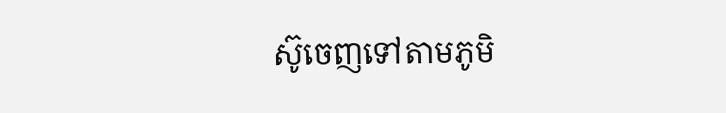ស៊ូចេញទៅតាមភូមិ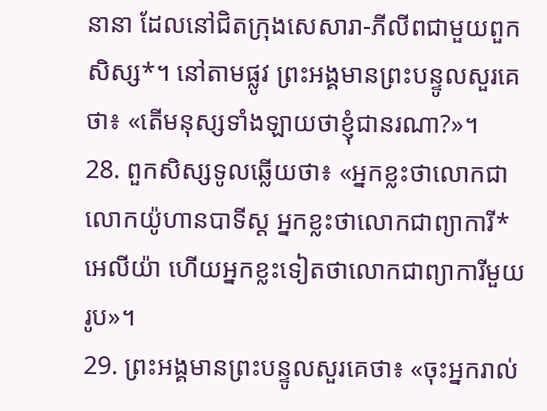នានា ដែលនៅជិតក្រុងសេសារា-ភីលីពជាមួយពួកសិស្ស*។ នៅតាមផ្លូវ ព្រះអង្គមានព្រះបន្ទូលសួរគេថា៖ «តើមនុស្សទាំងឡាយថាខ្ញុំជានរណា?»។
28. ពួកសិស្សទូលឆ្លើយថា៖ «អ្នកខ្លះថាលោកជាលោកយ៉ូហានបាទីស្ដ អ្នកខ្លះថាលោកជាព្យាការី*អេលីយ៉ា ហើយអ្នកខ្លះទៀតថាលោកជាព្យាការីមួយរូប»។
29. ព្រះអង្គមានព្រះបន្ទូលសួរគេថា៖ «ចុះអ្នករាល់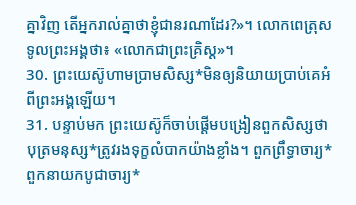គ្នាវិញ តើអ្នករាល់គ្នាថាខ្ញុំជានរណាដែរ?»។ លោកពេត្រុសទូលព្រះអង្គថា៖ «លោកជាព្រះគ្រិស្ដ»។
30. ព្រះយេស៊ូហាមប្រាមសិស្ស*មិនឲ្យនិយាយប្រាប់គេអំពីព្រះអង្គឡើយ។
31. បន្ទាប់មក ព្រះយេស៊ូក៏ចាប់ផ្ដើមបង្រៀនពួកសិស្សថា បុត្រមនុស្ស*ត្រូវរងទុក្ខលំបាកយ៉ាងខ្លាំង។ ពួកព្រឹទ្ធាចារ្យ* ពួកនាយកបូជាចារ្យ*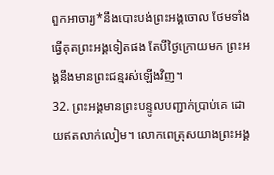ពួកអាចារ្យ*នឹងបោះបង់ព្រះអង្គចោល ថែមទាំងធ្វើគុតព្រះអង្គទៀតផង តែបីថ្ងៃក្រោយមក ព្រះអង្គនឹងមានព្រះជន្មរស់ឡើងវិញ។
32. ព្រះអង្គមានព្រះបន្ទូលបញ្ជាក់ប្រាប់គេ ដោយឥតលាក់លៀម។ លោកពេត្រុសយាងព្រះអង្គ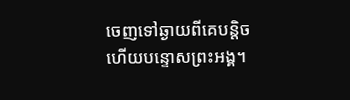ចេញទៅឆ្ងាយពីគេបន្តិច ហើយបន្ទោសព្រះអង្គ។